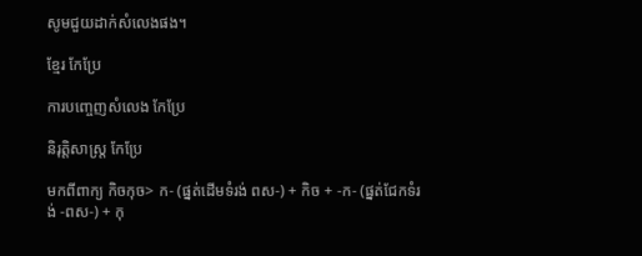សូមជួយដាក់សំលេងផង។

ខ្មែរ កែប្រែ

ការបញ្ចេញសំលេង កែប្រែ

និរុត្តិសាស្ត្រ កែប្រែ

មកពីពាក្យ កិចកុច> ក- (ផ្នត់ដើមទំរង់ ពស-) + កិច + -ក- (ផ្នត់ជែកទំរង់ -ពស-) + កុ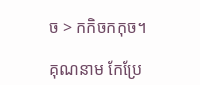ច > កកិចកកុច។

គុណនាម កែប្រែ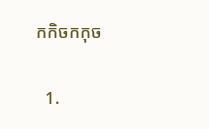កកិចកកុច

  1.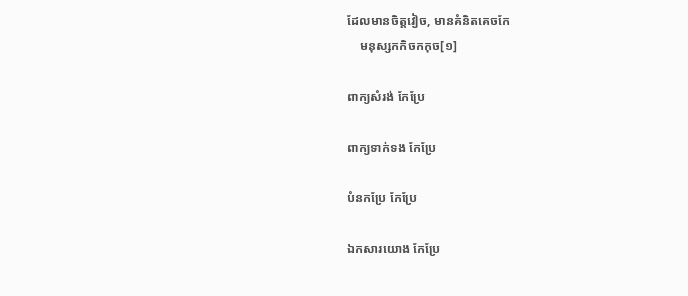ដែលមានចិត្តវៀច, មានគំនិតគេចកែ
    មនុស្សកកិចកកុច[១]

ពាក្យសំរង់ កែប្រែ

ពាក្យទាក់ទង កែប្រែ

បំនកប្រែ កែប្រែ

ឯកសារយោង កែប្រែ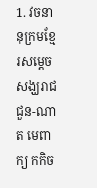1. វចនានុក្រមខ្មែរសម្ដេចសង្ឃរាជ ជួន-ណាត មេពាក្យ កកិច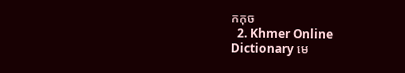កកុច
  2. Khmer Online Dictionary មេ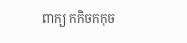ពាក្យ កកិចកកុច